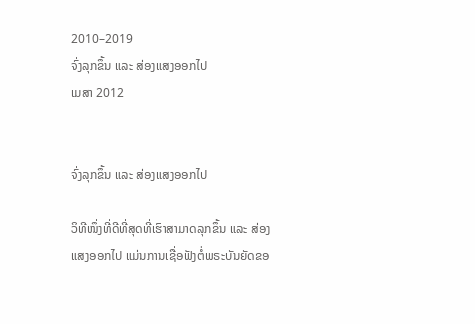2010–2019
ຈົ່ງລຸກຂຶ້ນ ແລະ ສ່ອງແສງອອກໄປ
ເມສາ 2012


ຈົ່ງລຸກຂຶ້ນ ແລະ ສ່ອງແສງອອກໄປ

ວິທີໜຶ່ງທີ່ດີທີ່ສຸດທີ່ເຮົາສາມາດລຸກຂຶ້ນ ແລະ ສ່ອງແສງອອກໄປ ແມ່ນການເຊື່ອຟັງຕໍ່ພຣະບັນຍັດຂອ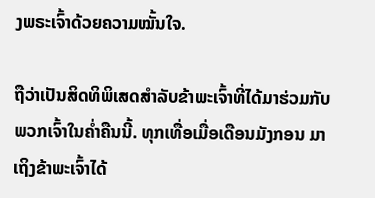ງພຣະເຈົ້າດ້ວຍຄວາມໝັ້ນໃຈ.

ຖືວ່າເປັນສິດທິພິເສດສຳລັບຂ້າພະເຈົ້າທີ່ໄດ້ມາຮ່ວມກັບພວກເຈົ້າໃນຄ່ຳຄືນນີ້. ທຸກເທື່ອເມື່ອເດືອນມັງກອນ ມາເຖິງຂ້າພະເຈົ້າໄດ້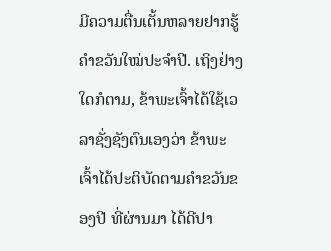ມີຄວາມຕື່ນເຕັ້ນຫລາຍຢາກຮູ້ຄຳຂວັນໃໝ່ປະຈຳປີ. ເຖິງຢ່າງໃດກໍຕາມ, ຂ້າພະເຈົ້າໄດ້ໃຊ້ເວລາຊັ່ງຊັງຕົນເອງວ່າ ຂ້າພະເຈົ້າໄດ້ປະຕິບັດຕາມຄຳຂວັນຂອງປີ ທີ່ຜ່ານມາ ໄດ້ດີປາ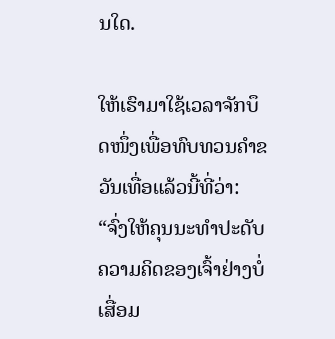ນໃດ.

ໃຫ້ເຮົາມາໃຊ້ເວລາຈັກບຶດໜຶ່ງເພື່ອທົບທວນຄຳຂວັນເທື່ອແລ້ວນີ້ທີ່ວ່າ: “ຈົ່ງໃຫ້ຄຸນນະທຳປະດັບຄວາມຄິດຂອງເຈົ້າຢ່າງບໍ່ເສື່ອມ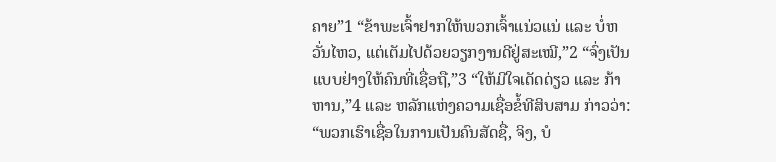ຄາຍ”1 “ຂ້າພະເຈົ້າຢາກໃຫ້ພວກເຈົ້າແນ່ວແນ່ ແລະ ບໍ່ຫວັ່ນໄຫວ, ແຕ່ເຕັມໄປດ້ວຍວຽກງານດີຢູ່ສະເໝີ,”2 “ຈົ່ງເປັນແບບຢ່າງໃຫ້ຄົນທີ່ເຊື່ອຖື,”3 “ໃຫ້ມີໃຈເດັດດ່ຽວ ແລະ ກ້າຫານ,”4 ແລະ ຫລັກແຫ່ງຄວາມເຊື່ອຂໍ້ທີສິບສາມ ກ່າວວ່າ: “ພວກເຮົາເຊື່ອໃນການເປັນຄົນສັດຊື່, ຈິງ, ບໍ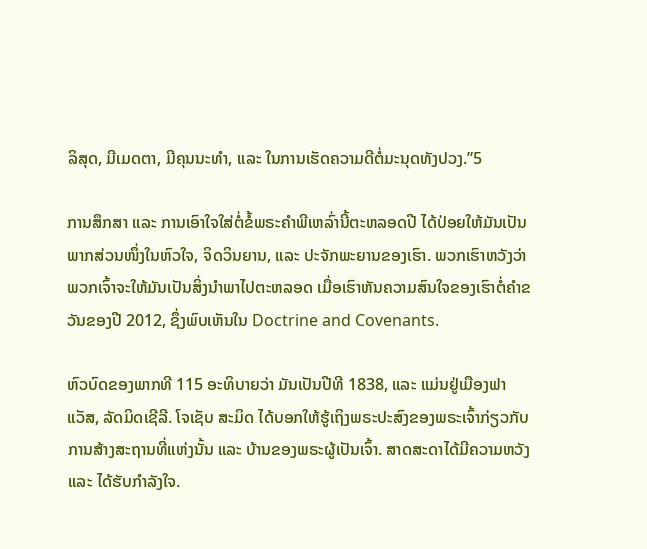ລິສຸດ, ມີເມດຕາ, ມີຄຸນນະທຳ, ແລະ ໃນການເຮັດຄວາມດີຕໍ່ມະນຸດທັງປວງ.”5

ການສຶກສາ ແລະ ການເອົາໃຈໃສ່ຕໍ່ຂໍ້ພຣະຄຳພີເຫລົ່ານີ້ຕະຫລອດປີ ໄດ້ປ່ອຍໃຫ້ມັນເປັນພາກສ່ວນໜຶ່ງໃນຫົວໃຈ, ຈິດວິນຍານ, ແລະ ປະຈັກພະຍານຂອງເຮົາ. ພວກເຮົາຫວັງວ່າ ພວກເຈົ້າຈະໃຫ້ມັນເປັນສິ່ງນຳພາໄປຕະຫລອດ ເມື່ອເຮົາຫັນຄວາມສົນໃຈຂອງເຮົາຕໍ່ຄຳຂວັນຂອງປີ 2012, ຊຶ່ງພົບເຫັນໃນ Doctrine and Covenants.

ຫົວບົດຂອງພາກທີ 115 ອະທິບາຍວ່າ ມັນເປັນປີທີ 1838, ແລະ ແມ່ນຢູ່ເມືອງຟາແວັສ, ລັດມິດເຊີລີ. ໂຈເຊັບ ສະມິດ ໄດ້ບອກໃຫ້ຮູ້ເຖິງພຣະປະສົງຂອງພຣະເຈົ້າກ່ຽວກັບການສ້າງສະຖານທີ່ແຫ່ງນັ້ນ ແລະ ບ້ານຂອງພຣະຜູ້ເປັນເຈົ້າ. ສາດສະດາໄດ້ມີຄວາມຫວັງ ແລະ ໄດ້ຮັບກຳລັງໃຈ.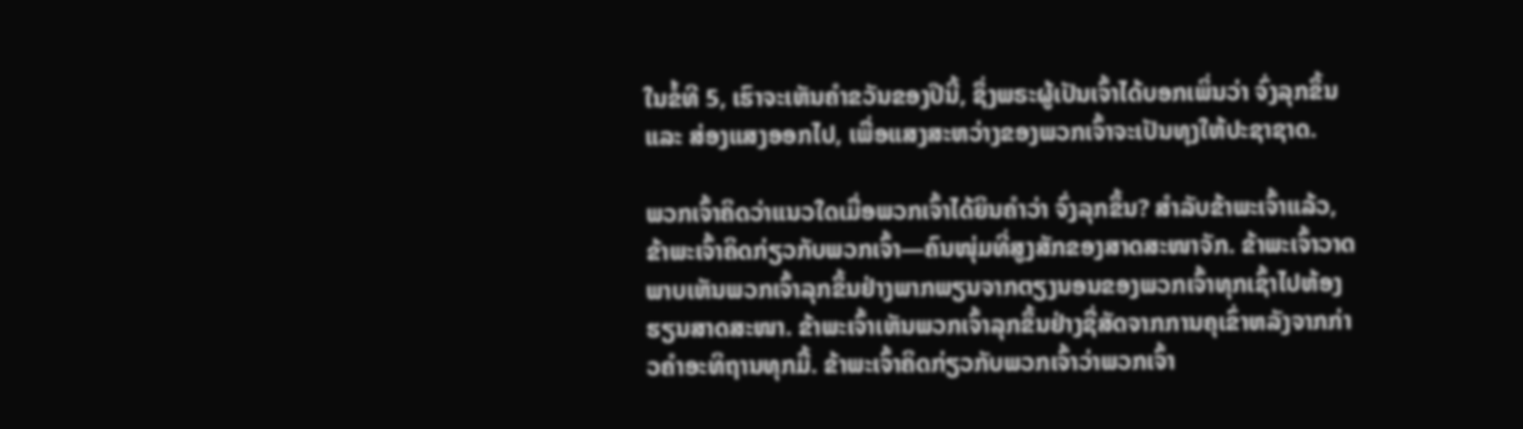ໃນຂໍ້ທີ 5, ເຮົາຈະເຫັນຄຳຂວັນຂອງປີນີ້, ຊຶ່ງພຣະຜູ້ເປັນເຈົ້າໄດ້ບອກເພິ່ນວ່າ ຈົ່ງລຸກຂຶ້ນ ແລະ ສ່ອງແສງອອກໄປ, ເພື່ອແສງສະຫວ່າງຂອງພວກເຈົ້າຈະເປັນທຸງໃຫ້ປະຊາຊາດ.

ພວກເຈົ້າຄິດວ່າແນວໃດເມື່ອພວກເຈົ້າໄດ້ຍິນຄຳວ່າ ຈົ່ງລຸກຂຶ້ນ? ສຳລັບຂ້າພະເຈົ້າແລ້ວ, ຂ້າພະເຈົ້າຄິດກ່ຽວກັບພວກເຈົ້າ—ຄົນໜຸ່ມທີ່ສູງສັກຂອງສາດສະໜາຈັກ. ຂ້າພະເຈົ້າວາດພາບເຫັນພວກເຈົ້າລຸກຂຶ້ນຢ່າງພາກພຽນຈາກຕຽງນອນຂອງພວກເຈົ້າທຸກເຊົ້າໄປຫ້ອງຮຽນສາດສະໜາ. ຂ້າພະເຈົ້າເຫັນພວກເຈົ້າລຸກຂຶ້ນຢ່າງຊື່ສັດຈາກການຄຸເຂົ່າຫລັງຈາກກ່າວຄຳອະທິຖານທຸກມື້. ຂ້າພະເຈົ້າຄິດກ່ຽວກັບພວກເຈົ້າວ່າພວກເຈົ້າ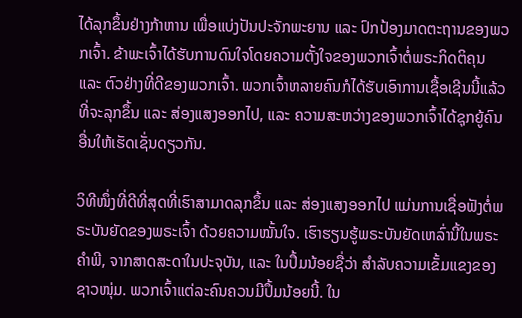ໄດ້ລຸກຂຶ້ນຢ່າງກ້າຫານ ເພື່ອແບ່ງປັນປະຈັກພະຍານ ແລະ ປົກປ້ອງມາດຕະຖານຂອງພວກເຈົ້າ. ຂ້າພະເຈົ້າໄດ້ຮັບການດົນໃຈໂດຍຄວາມຕັ້ງໃຈຂອງພວກເຈົ້າຕໍ່ພຣະກິດຕິຄຸນ ແລະ ຕົວຢ່າງທີ່ດີຂອງພວກເຈົ້າ. ພວກເຈົ້າຫລາຍຄົນກໍໄດ້ຮັບເອົາການເຊື້ອເຊີນນີ້ແລ້ວ ທີ່ຈະລຸກຂຶ້ນ ແລະ ສ່ອງແສງອອກໄປ, ແລະ ຄວາມສະຫວ່າງຂອງພວກເຈົ້າໄດ້ຊຸກຍູ້ຄົນອື່ນໃຫ້ເຮັດເຊັ່ນດຽວກັນ.

ວິທີໜຶ່ງທີ່ດີທີ່ສຸດທີ່ເຮົາສາມາດລຸກຂຶ້ນ ແລະ ສ່ອງແສງອອກໄປ ແມ່ນການເຊື່ອຟັງຕໍ່ພຣະບັນຍັດຂອງພຣະເຈົ້າ ດ້ວຍຄວາມໝັ້ນໃຈ. ເຮົາຮຽນຮູ້ພຣະບັນຍັດເຫລົ່ານີ້ໃນພຣະຄຳພີ, ຈາກສາດສະດາໃນປະຈຸບັນ, ແລະ ໃນປຶ້ມນ້ອຍຊື່ວ່າ ສຳລັບຄວາມເຂັ້ມແຂງຂອງຊາວໜຸ່ມ. ພວກເຈົ້າແຕ່ລະຄົນຄວນມີປຶ້ມນ້ອຍນີ້. ໃນ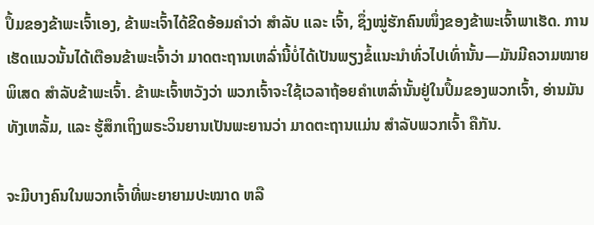ປຶ້ມຂອງຂ້າພະເຈົ້າເອງ, ຂ້າພະເຈົ້າໄດ້ຂີດອ້ອມຄຳວ່າ ສຳລັບ ແລະ ເຈົ້າ, ຊຶ່ງໝູ່ຮັກຄົນໜຶ່ງຂອງຂ້າພະເຈົ້າພາເຮັດ. ການເຮັດແນວນັ້ນໄດ້ເຕືອນຂ້າພະເຈົ້າວ່າ ມາດຕະຖານເຫລົ່ານີ້ບໍ່ໄດ້ເປັນພຽງຂໍ້ແນະນຳທົ່ວໄປເທົ່ານັ້ນ—ມັນມີຄວາມໝາຍພິເສດ ສຳລັບຂ້າພະເຈົ້າ. ຂ້າພະເຈົ້າຫວັງວ່າ ພວກເຈົ້າຈະໃຊ້ເວລາຖ້ອຍຄຳເຫລົ່ານັ້ນຢູ່ໃນປຶ້ມຂອງພວກເຈົ້າ, ອ່ານມັນທັງເຫລັ້ມ, ແລະ ຮູ້ສຶກເຖິງພຣະວິນຍານເປັນພະຍານວ່າ ມາດຕະຖານແມ່ນ ສຳລັບພວກເຈົ້າ ຄືກັນ.

ຈະມີບາງຄົນໃນພວກເຈົ້າທີ່ພະຍາຍາມປະໝາດ ຫລື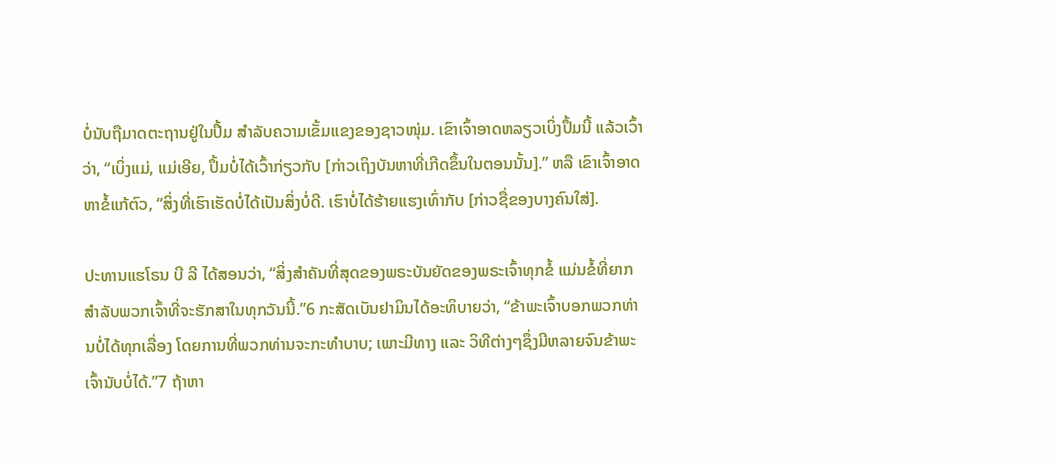ບໍ່ນັບຖືມາດຕະຖານຢູ່ໃນປຶ້ມ ສຳລັບຄວາມເຂັ້ມແຂງຂອງຊາວໜຸ່ມ. ເຂົາເຈົ້າອາດຫລຽວເບິ່ງປຶ້ມນີ້ ແລ້ວເວົ້າວ່າ, “ເບິ່ງແມ່, ແມ່ເອີຍ, ປຶ້ມບໍ່ໄດ້ເວົ້າກ່ຽວກັບ [ກ່າວເຖິງບັນຫາທີ່ເກີດຂຶ້ນໃນຕອນນັ້ນ].” ຫລື ເຂົາເຈົ້າອາດຫາຂໍ້ແກ້ຕົວ, “ສິ່ງທີ່ເຮົາເຮັດບໍ່ໄດ້ເປັນສິ່ງບໍ່ດີ. ເຮົາບໍ່ໄດ້ຮ້າຍແຮງເທົ່າກັບ [ກ່າວຊື່ຂອງບາງຄົນໃສ່].

ປະທານແຮໂຣນ ບີ ລີ ໄດ້ສອນວ່າ, “ສິ່ງສຳຄັນທີ່ສຸດຂອງພຣະບັນຍັດຂອງພຣະເຈົ້າທຸກຂໍ້ ແມ່ນຂໍ້ທີ່ຍາກສຳລັບພວກເຈົ້າທີ່ຈະຮັກສາໃນທຸກວັນນີ້.”6 ກະສັດເບັນຢາມິນໄດ້ອະທິບາຍວ່າ, “ຂ້າພະເຈົ້າບອກພວກທ່ານບໍ່ໄດ້ທຸກເລື່ອງ ໂດຍການທີ່ພວກທ່ານຈະກະທຳບາບ; ເພາະມີທາງ ແລະ ວິທີຕ່າງໆຊຶ່ງມີຫລາຍຈົນຂ້າພະເຈົ້ານັບບໍ່ໄດ້.”7 ຖ້າຫາ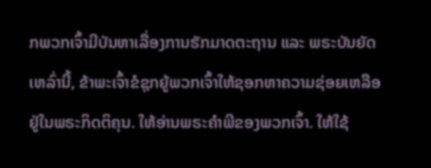ກພວກເຈົ້າມີບັນຫາເລື່ອງການຮັກມາດຕະຖານ ແລະ ພຣະບັນຍັດເຫລົ່ານີ້, ຂ້າພະເຈົ້າຂໍຊຸກຍູ້ພວກເຈົ້າໃຫ້ຊອກຫາຄວາມຊ່ອຍເຫລືອຢູ່ໃນພຣະກິດຕິຄຸນ. ໃຫ້ອ່ານພຣະຄຳພີຂອງພວກເຈົ້າ. ໃຫ້ໃຊ້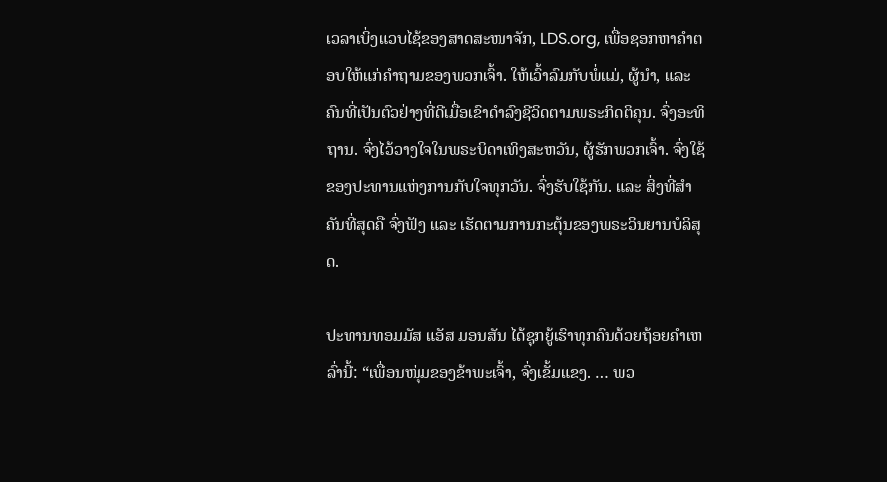ເວລາເບິ່ງແວບໄຊ້ຂອງສາດສະໜາຈັກ, LDS.org, ເພື່ອຊອກຫາຄຳຕອບໃຫ້ແກ່ຄຳຖາມຂອງພວກເຈົ້າ. ໃຫ້ເວົ້າລົມກັບພໍ່ແມ່, ຜູ້ນຳ, ແລະ ຄົນທີ່ເປັນຕົວຢ່າງທີ່ດີເມື່ອເຂົາດຳລົງຊີວິດຕາມພຣະກິດຕິຄຸນ. ຈົ່ງອະທິຖານ. ຈົ່ງໄວ້ວາງໃຈໃນພຣະບິດາເທິງສະຫວັນ, ຜູ້ຮັກພວກເຈົ້າ. ຈົ່ງໃຊ້ຂອງປະທານແຫ່ງການກັບໃຈທຸກວັນ. ຈົ່ງຮັບໃຊ້ກັນ. ແລະ ສິ່ງທີ່ສຳຄັນທີ່ສຸດຄື ຈົ່ງຟັງ ແລະ ເຮັດຕາມການກະຕຸ້ນຂອງພຣະວິນຍານບໍລິສຸດ.

ປະທານທອມມັສ ແອັສ ມອນສັນ ໄດ້ຊຸກຍູ້ເຮົາທຸກຄົນດ້ວຍຖ້ອຍຄຳເຫລົ່ານີ້: “ເພື່ອນໜຸ່ມຂອງຂ້າພະເຈົ້າ, ຈົ່ງເຂັ້ມແຂງ. … ພວ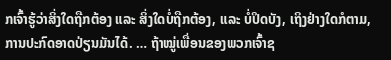ກເຈົ້າຮູ້ວ່າສິ່ງໃດຖືກຕ້ອງ ແລະ ສິ່ງໃດບໍ່ຖືກຕ້ອງ, ແລະ ບໍ່ປິດບັງ, ເຖິງຢ່າງໃດກໍຕາມ, ການປະກົດອາດປ່ຽນມັນໄດ້. … ຖ້າໝູ່ເພື່ອນຂອງພວກເຈົ້າຊ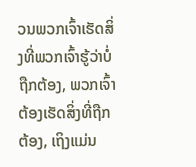ວນພວກເຈົ້າເຮັດສິ່ງທີ່ພວກເຈົ້າຮູ້ວ່າບໍ່ຖືກຕ້ອງ, ພວກເຈົ້າ ຕ້ອງເຮັດສິ່ງທີ່ຖືກຕ້ອງ, ເຖິງແມ່ນ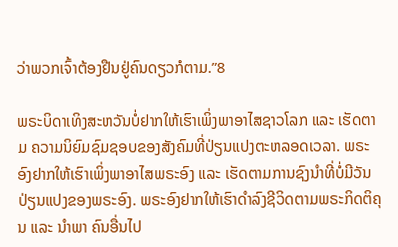ວ່າພວກເຈົ້າຕ້ອງຢືນຢູ່ຄົນດຽວກໍຕາມ.”8

ພຣະບິດາເທິງສະຫວັນບໍ່ຢາກໃຫ້ເຮົາເພິ່ງພາອາໄສຊາວໂລກ ແລະ ເຮັດຕາມ ຄວາມນິຍົມຊົມຊອບຂອງສັງຄົມທີ່ປ່ຽນແປງຕະຫລອດເວລາ. ພຣະອົງຢາກໃຫ້ເຮົາເພິ່ງພາອາໄສພຣະອົງ ແລະ ເຮັດຕາມການຊົງນຳທີ່ບໍ່ມີວັນປ່ຽນແປງຂອງພຣະອົງ. ພຣະອົງຢາກໃຫ້ເຮົາດຳລົງຊີວິດຕາມພຣະກິດຕິຄຸນ ແລະ ນຳພາ ຄົນອື່ນໄປ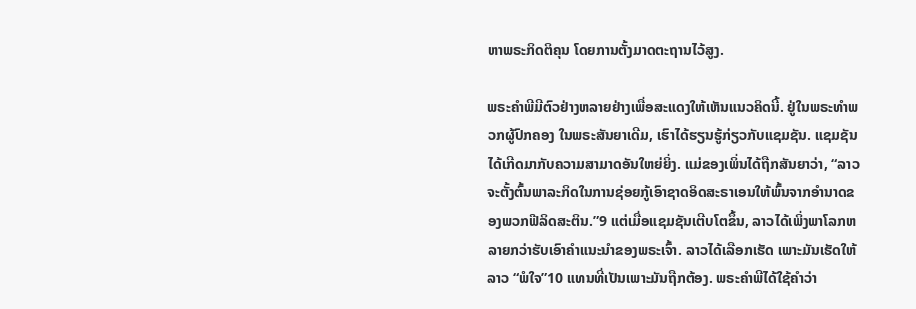ຫາພຣະກິດຕິຄຸນ ໂດຍການຕັ້ງມາດຕະຖານໄວ້ສູງ.

ພຣະຄຳພີມີຕົວຢ່າງຫລາຍຢ່າງເພື່ອສະແດງໃຫ້ເຫັນແນວຄິດນີ້. ຢູ່ໃນພຣະທຳພວກຜູ້ປົກຄອງ ໃນພຣະສັນຍາເດີມ, ເຮົາໄດ້ຮຽນຮູ້ກ່ຽວກັບແຊມຊັນ. ແຊມຊັນໄດ້ເກີດມາກັບຄວາມສາມາດອັນໃຫຍ່ຍິ່ງ. ແມ່ຂອງເພິ່ນໄດ້ຖືກສັນຍາວ່າ, “ລາວຈະຕັ້ງຕົ້ນພາລະກິດໃນການຊ່ອຍກູ້ເອົາຊາດອິດສະຣາເອນໃຫ້ພົ້ນຈາກອຳນາດຂອງພວກຟີລິດສະຕິນ.”9 ແຕ່ເມື່ອແຊມຊັນເຕີບໂຕຂຶ້ນ, ລາວໄດ້ເພິ່ງພາໂລກຫລາຍກວ່າຮັບເອົາຄຳແນະນຳຂອງພຣະເຈົ້າ. ລາວໄດ້ເລືອກເຮັດ ເພາະມັນເຮັດໃຫ້ລາວ “ພໍໃຈ”10 ແທນທີ່ເປັນເພາະມັນຖືກຕ້ອງ. ພຣະຄຳພີໄດ້ໃຊ້ຄຳວ່າ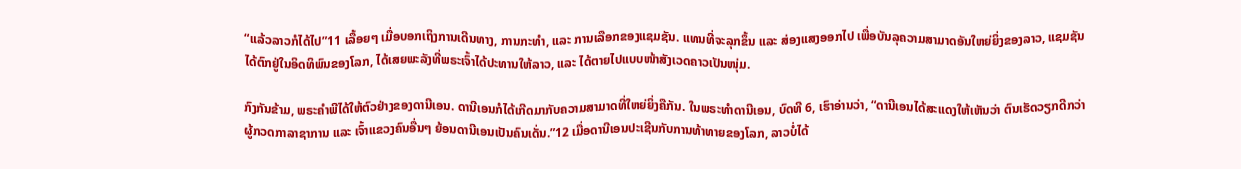“ແລ້ວລາວກໍໄດ້ໄປ”11 ເລື້ອຍໆ ເມື່ອບອກເຖິງການເດີນທາງ, ການກະທຳ, ແລະ ການເລືອກຂອງແຊມຊັນ. ແທນທີ່ຈະລຸກຂຶ້ນ ແລະ ສ່ອງແສງອອກໄປ ເພື່ອບັນລຸຄວາມສາມາດອັນໃຫຍ່ຍິ່ງຂອງລາວ, ແຊມຊັນໄດ້ຕົກຢູ່ໃນອິດທິພົນຂອງໂລກ, ໄດ້ເສຍພະລັງທີ່ພຣະເຈົ້າໄດ້ປະທານໃຫ້ລາວ, ແລະ ໄດ້ຕາຍໄປແບບໜ້າສັງເວດຄາວເປັນໜຸ່ມ.

ກົງກັນຂ້າມ, ພຣະຄຳພີໄດ້ໃຫ້ຕົວຢ່າງຂອງດານີເອນ. ດານີເອນກໍໄດ້ເກີດມາກັບຄວາມສາມາດທີ່ໃຫຍ່ຍິ່ງຄືກັນ. ໃນພຣະທຳດານີເອນ, ບົດທີ 6, ເຮົາອ່ານວ່າ, “ດານີເອນໄດ້ສະແດງໃຫ້ເຫັນວ່າ ຕົນເຮັດວຽກດີກວ່າຜູ້ກວດກາລາຊາການ ແລະ ເຈົ້າແຂວງຄົນອື່ນໆ ຍ້ອນດານີເອນເປັນຄົນເດັ່ນ.”12 ເມື່ອດານີເອນປະເຊີນກັບການທ້າທາຍຂອງໂລກ, ລາວບໍ່ໄດ້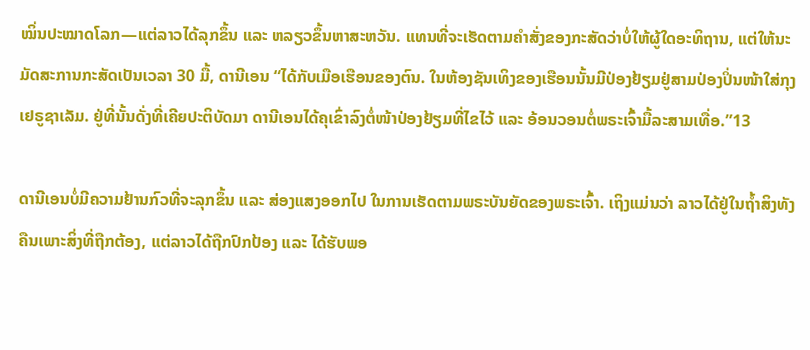ໝິ່ນປະໝາດໂລກ—ແຕ່ລາວໄດ້ລຸກຂຶ້ນ ແລະ ຫລຽວຂຶ້ນຫາສະຫວັນ. ແທນທີ່ຈະເຮັດຕາມຄຳສັ່ງຂອງກະສັດວ່າບໍ່ໃຫ້ຜູ້ໃດອະທິຖານ, ແຕ່ໃຫ້ນະມັດສະການກະສັດເປັນເວລາ 30 ມື້, ດານີເອນ “ໄດ້ກັບເມືອເຮືອນຂອງຕົນ. ໃນຫ້ອງຊັນເທິງຂອງເຮືອນນັ້ນມີປ່ອງຢ້ຽມຢູ່ສາມປ່ອງປິ່ນໜ້າໃສ່ກຸງເຢຣູຊາເລັມ. ຢູ່ທີ່ນັ້ນດັ່ງທີ່ເຄີຍປະຕິບັດມາ ດານີເອນໄດ້ຄຸເຂົ່າລົງຕໍ່ໜ້າປ່ອງຢ້ຽມທີ່ໄຂໄວ້ ແລະ ອ້ອນວອນຕໍ່ພຣະເຈົ້າມື້ລະສາມເທື່ອ.”13

ດານີເອນບໍ່ມີຄວາມຢ້ານກົວທີ່ຈະລຸກຂຶ້ນ ແລະ ສ່ອງແສງອອກໄປ ໃນການເຮັດຕາມພຣະບັນຍັດຂອງພຣະເຈົ້າ. ເຖິງແມ່ນວ່າ ລາວໄດ້ຢູ່ໃນຖ້ຳສິງທັງຄືນເພາະສິ່ງທີ່ຖືກຕ້ອງ, ແຕ່ລາວໄດ້ຖືກປົກປ້ອງ ແລະ ໄດ້ຮັບພອ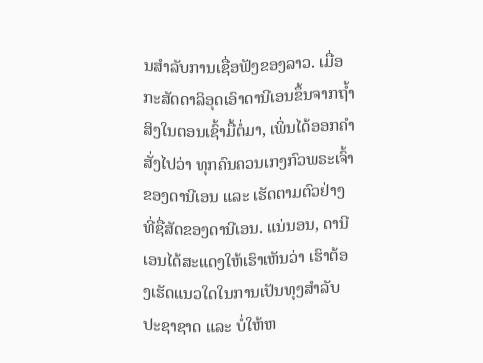ນສຳລັບການເຊື່ອຟັງຂອງລາວ. ເມື່ອກະສັດດາລິອຸດເອົາດານີເອນຂຶ້ນຈາກຖ້ຳສິງໃນຕອນເຊົ້າມື້ຕໍ່ມາ, ເພິ່ນໄດ້ອອກຄຳສັ່ງໄປວ່າ ທຸກຄົນຄວນເກງກົວພຣະເຈົ້າຂອງດານີເອນ ແລະ ເຮັດຕາມຕົວຢ່າງທີ່ຊື່ສັດຂອງດານີເອນ. ແນ່ນອນ, ດານີເອນໄດ້ສະແດງໃຫ້ເຮົາເຫັນວ່າ ເຮົາຕ້ອງເຮັດແນວໃດໃນການເປັນທຸງສຳລັບປະຊາຊາດ ແລະ ບໍ່ໃຫ້ຫ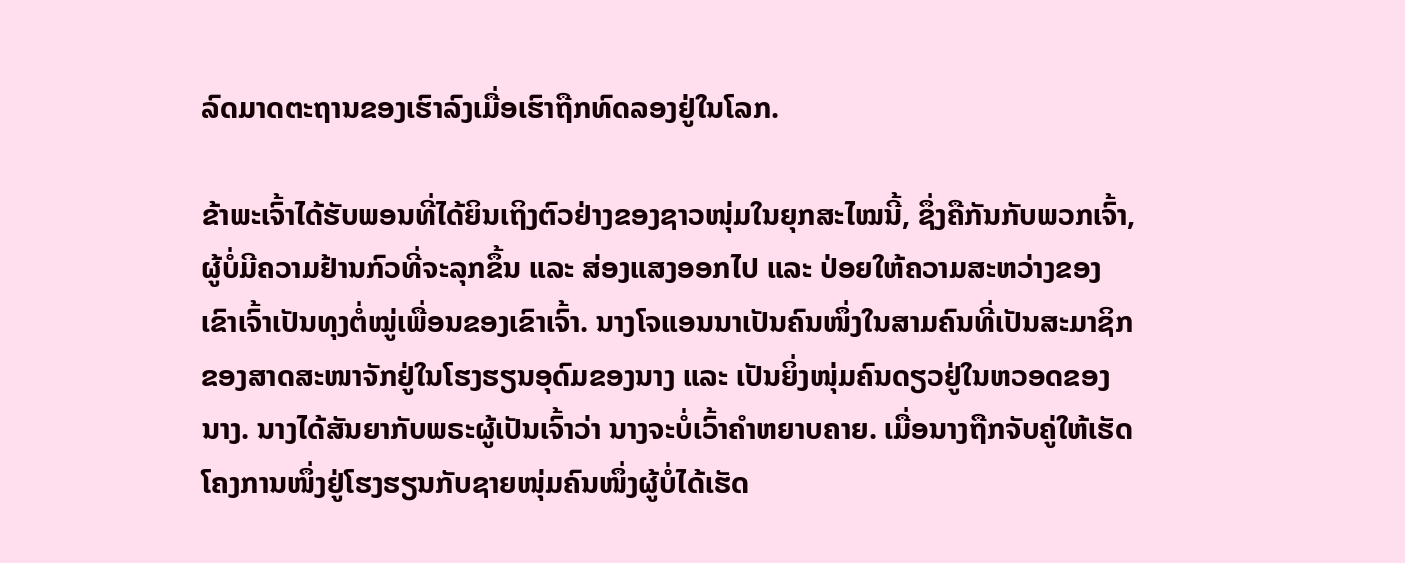ລົດມາດຕະຖານຂອງເຮົາລົງເມື່ອເຮົາຖືກທົດລອງຢູ່ໃນໂລກ.

ຂ້າພະເຈົ້າໄດ້ຮັບພອນທີ່ໄດ້ຍິນເຖິງຕົວຢ່າງຂອງຊາວໜຸ່ມໃນຍຸກສະໄໝນີ້, ຊຶ່ງຄືກັນກັບພວກເຈົ້າ, ຜູ້ບໍ່ມີຄວາມຢ້ານກົວທີ່ຈະລຸກຂຶ້ນ ແລະ ສ່ອງແສງອອກໄປ ແລະ ປ່ອຍໃຫ້ຄວາມສະຫວ່າງຂອງເຂົາເຈົ້າເປັນທຸງຕໍ່ໝູ່ເພື່ອນຂອງເຂົາເຈົ້າ. ນາງໂຈແອນນາເປັນຄົນໜຶ່ງໃນສາມຄົນທີ່ເປັນສະມາຊິກຂອງສາດສະໜາຈັກຢູ່ໃນໂຮງຮຽນອຸດົມຂອງນາງ ແລະ ເປັນຍິ່ງໜຸ່ມຄົນດຽວຢູ່ໃນຫວອດຂອງນາງ. ນາງໄດ້ສັນຍາກັບພຣະຜູ້ເປັນເຈົ້າວ່າ ນາງຈະບໍ່ເວົ້າຄຳຫຍາບຄາຍ. ເມື່ອນາງຖືກຈັບຄູ່ໃຫ້ເຮັດໂຄງການໜຶ່ງຢູ່ໂຮງຮຽນກັບຊາຍໜຸ່ມຄົນໜຶ່ງຜູ້ບໍ່ໄດ້ເຮັດ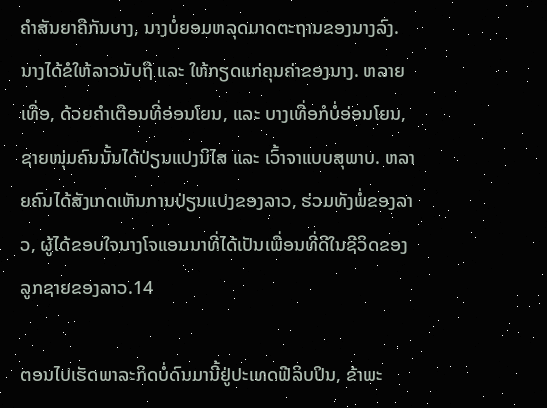ຄຳສັນຍາຄືກັນບາງ, ນາງບໍ່ຍອມຫລຸດມາດຕະຖານຂອງນາງລົງ. ນາງໄດ້ຂໍໃຫ້ລາວນັບຖື ແລະ ໃຫ້ກຽດແກ່ຄຸນຄ່າຂອງນາງ. ຫລາຍເທື່ອ, ດ້ວຍຄຳເຕືອນທີ່ອ່ອນໂຍນ, ແລະ ບາງເທື່ອກໍບໍ່ອ່ອນໂຍນ, ຊາຍໜຸ່ມຄົນນັ້ນໄດ້ປ່ຽນແປງນິໄສ ແລະ ເວົ້າຈາແບບສຸພາບ. ຫລາຍຄົນໄດ້ສັງເກດເຫັນການປ່ຽນແປງຂອງລາວ, ຮ່ວມທັງພໍ່ຂອງລາວ, ຜູ້ໄດ້ຂອບໃຈນາງໂຈແອນນາທີ່ໄດ້ເປັນເພື່ອນທີ່ດີໃນຊີວິດຂອງລູກຊາຍຂອງລາວ.14

ຕອນໄປເຮັດພາລະກິດບໍ່ດົນມານີ້ຢູ່ປະເທດຟີລິບປິນ, ຂ້າພະ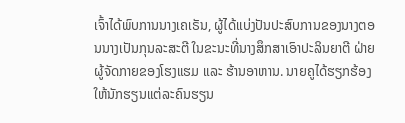ເຈົ້າໄດ້ພົບການນາງເຄເຣັນ, ຜູ້ໄດ້ແບ່ງປັນປະສົບການຂອງນາງຕອນນາງເປັນກຸນລະສະຕີ ໃນຂະນະທີ່ນາງສຶກສາເອົາປະລິນຍາຕີ ຝ່າຍຜູ້ຈັດກາຍຂອງໂຮງແຮມ ແລະ ຮ້ານອາຫານ. ນາຍຄູໄດ້ຮຽກຮ້ອງໃຫ້ນັກຮຽນແຕ່ລະຄົນຮຽນ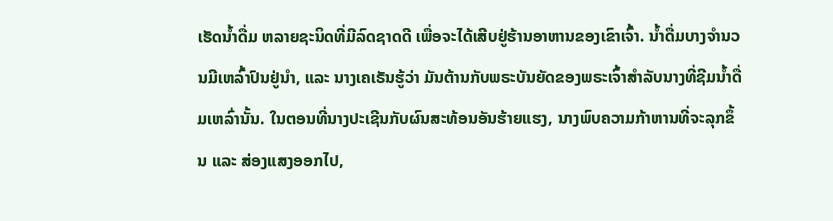ເຮັດນ້ຳດື່ມ ຫລາຍຊະນິດທີ່ມີລົດຊາດດີ ເພື່ອຈະໄດ້ເສີບຢູ່ຮ້ານອາຫານຂອງເຂົາເຈົ້າ. ນ້ຳດື່ມບາງຈຳນວນມີເຫລົ້າປົນຢູ່ນຳ, ແລະ ນາງເຄເຣັນຮູ້ວ່າ ມັນຕ້ານກັບພຣະບັນຍັດຂອງພຣະເຈົ້າສຳລັບນາງທີ່ຊີມນ້ຳດື່ມເຫລົ່ານັ້ນ. ໃນຕອນທີ່ນາງປະເຊີນກັບຜົນສະທ້ອນອັນຮ້າຍແຮງ, ນາງພົບຄວາມກ້າຫານທີ່ຈະລຸກຂຶ້ນ ແລະ ສ່ອງແສງອອກໄປ,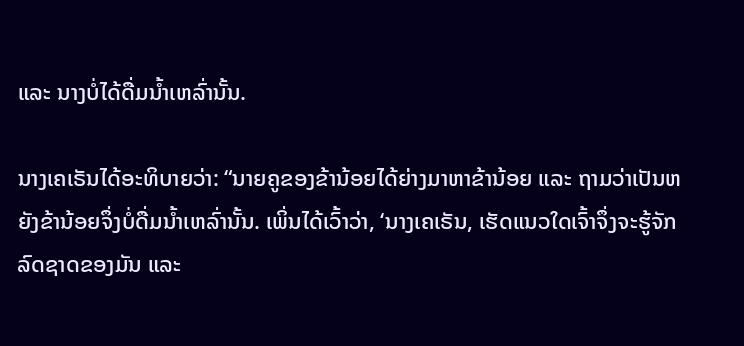ແລະ ນາງບໍ່ໄດ້ດື່ມນ້ຳເຫລົ່ານັ້ນ.

ນາງເຄເຣັນໄດ້ອະທິບາຍວ່າ: “ນາຍຄູຂອງຂ້ານ້ອຍໄດ້ຍ່າງມາຫາຂ້ານ້ອຍ ແລະ ຖາມວ່າເປັນຫຍັງຂ້ານ້ອຍຈຶ່ງບໍ່ດື່ມນ້ຳເຫລົ່ານັ້ນ. ເພິ່ນໄດ້ເວົ້າວ່າ, ‘ນາງເຄເຣັນ, ເຮັດແນວໃດເຈົ້າຈຶ່ງຈະຮູ້ຈັກລົດຊາດຂອງມັນ ແລະ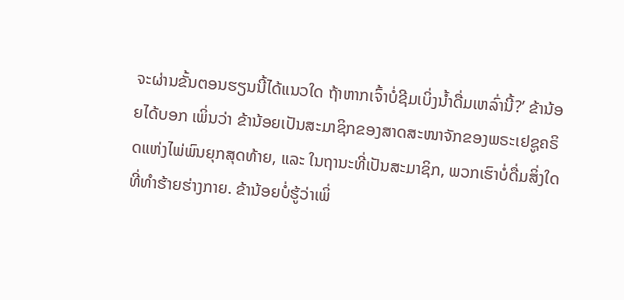ຈະຜ່ານຂັ້ນຕອນຮຽນນີ້ໄດ້ແນວໃດ ຖ້າຫາກເຈົ້າບໍ່ຊີມເບິ່ງນ້ຳດື່ມເຫລົ່ານີ້?’ ຂ້ານ້ອຍໄດ້ບອກ ເພິ່ນວ່າ ຂ້ານ້ອຍເປັນສະມາຊິກຂອງສາດສະໜາຈັກຂອງພຣະເຢຊູຄຣິດແຫ່ງໄພ່ພົນຍຸກສຸດທ້າຍ, ແລະ ໃນຖານະທີ່ເປັນສະມາຊິກ, ພວກເຮົາບໍ່ດື່ມສິ່ງໃດທີ່ທຳຮ້າຍຮ່າງກາຍ. ຂ້ານ້ອຍບໍ່ຮູ້ວ່າເພິ່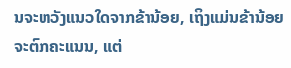ນຈະຫວັງແນວໃດຈາກຂ້ານ້ອຍ, ເຖິງແມ່ນຂ້ານ້ອຍຈະຕົກຄະແນນ, ແຕ່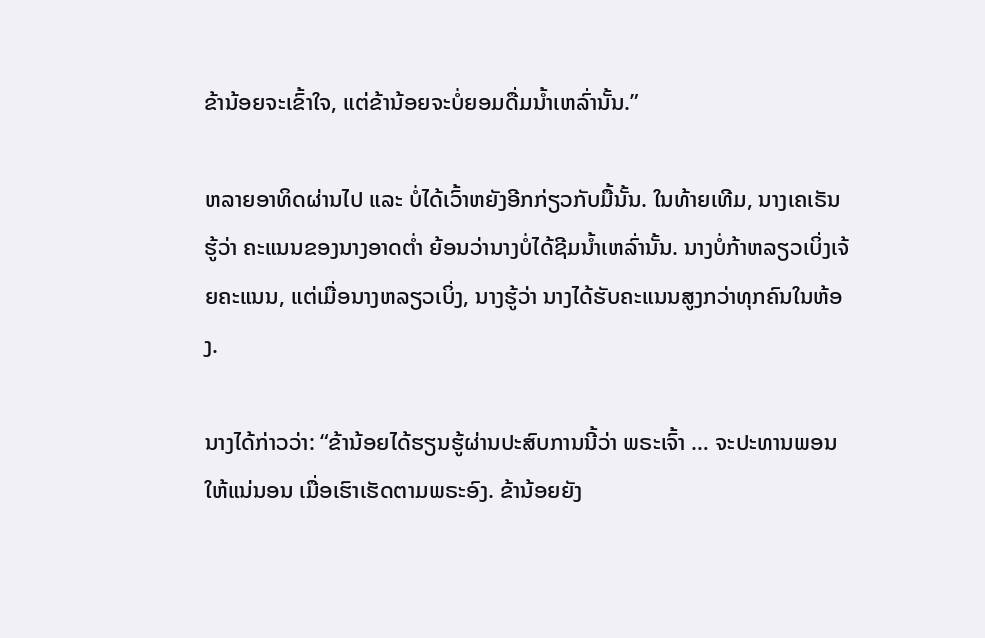ຂ້ານ້ອຍຈະເຂົ້າໃຈ, ແຕ່ຂ້ານ້ອຍຈະບໍ່ຍອມດື່ມນ້ຳເຫລົ່ານັ້ນ.”

ຫລາຍອາທິດຜ່ານໄປ ແລະ ບໍ່ໄດ້ເວົ້າຫຍັງອີກກ່ຽວກັບມື້ນັ້ນ. ໃນທ້າຍເທີມ, ນາງເຄເຣັນຮູ້ວ່າ ຄະແນນຂອງນາງອາດຕ່ຳ ຍ້ອນວ່ານາງບໍ່ໄດ້ຊີມນ້ຳເຫລົ່ານັ້ນ. ນາງບໍ່ກ້າຫລຽວເບິ່ງເຈ້ຍຄະແນນ, ແຕ່ເມື່ອນາງຫລຽວເບິ່ງ, ນາງຮູ້ວ່າ ນາງໄດ້ຮັບຄະແນນສູງກວ່າທຸກຄົນໃນຫ້ອງ.

ນາງໄດ້ກ່າວວ່າ: “ຂ້ານ້ອຍໄດ້ຮຽນຮູ້ຜ່ານປະສົບການນີ້ວ່າ ພຣະເຈົ້າ … ຈະປະທານພອນໃຫ້ແນ່ນອນ ເມື່ອເຮົາເຮັດຕາມພຣະອົງ. ຂ້ານ້ອຍຍັງ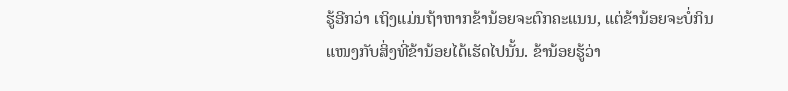ຮູ້ອີກວ່າ ເຖິງແມ່ນຖ້າຫາກຂ້ານ້ອຍຈະຕົກຄະແນນ, ແຕ່ຂ້ານ້ອຍຈະບໍ່ກິນແໜງກັບສິ່ງທີ່ຂ້ານ້ອຍໄດ້ເຮັດໄປນັ້ນ. ຂ້ານ້ອຍຮູ້ວ່າ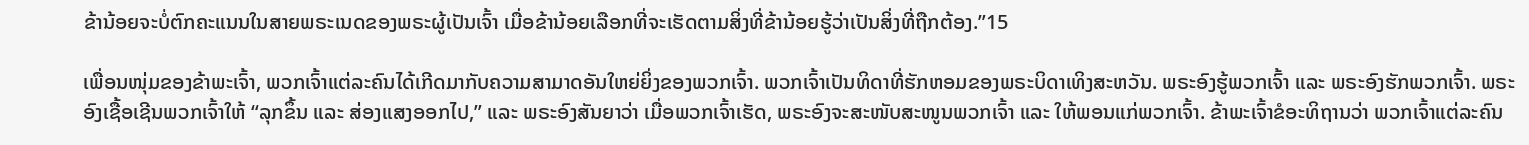ຂ້ານ້ອຍຈະບໍ່ຕົກຄະແນນໃນສາຍພຣະເນດຂອງພຣະຜູ້ເປັນເຈົ້າ ເມື່ອຂ້ານ້ອຍເລືອກທີ່ຈະເຮັດຕາມສິ່ງທີ່ຂ້ານ້ອຍຮູ້ວ່າເປັນສິ່ງທີ່ຖືກຕ້ອງ.”15

ເພື່ອນໜຸ່ມຂອງຂ້າພະເຈົ້າ, ພວກເຈົ້າແຕ່ລະຄົນໄດ້ເກີດມາກັບຄວາມສາມາດອັນໃຫຍ່ຍິ່ງຂອງພວກເຈົ້າ. ພວກເຈົ້າເປັນທິດາທີ່ຮັກຫອມຂອງພຣະບິດາເທິງສະຫວັນ. ພຣະອົງຮູ້ພວກເຈົ້າ ແລະ ພຣະອົງຮັກພວກເຈົ້າ. ພຣະອົງເຊື້ອເຊີນພວກເຈົ້າໃຫ້ “ລຸກຂຶ້ນ ແລະ ສ່ອງແສງອອກໄປ,” ແລະ ພຣະອົງສັນຍາວ່າ ເມື່ອພວກເຈົ້າເຮັດ, ພຣະອົງຈະສະໜັບສະໜູນພວກເຈົ້າ ແລະ ໃຫ້ພອນແກ່ພວກເຈົ້າ. ຂ້າພະເຈົ້າຂໍອະທິຖານວ່າ ພວກເຈົ້າແຕ່ລະຄົນ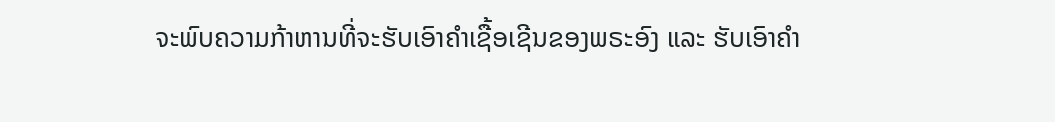ຈະພົບຄວາມກ້າຫານທີ່ຈະຮັບເອົາຄຳເຊື້ອເຊີນຂອງພຣະອົງ ແລະ ຮັບເອົາຄຳ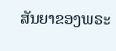ສັນຍາຂອງພຣະ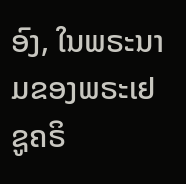ອົງ, ໃນພຣະນາມຂອງພຣະເຢຊູຄຣິ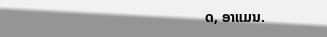ດ, ອາແມນ.